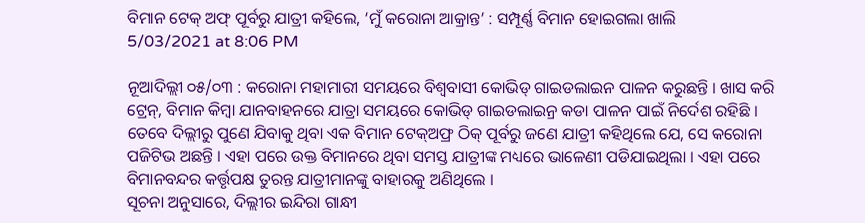ବିମାନ ଟେକ୍ ଅଫ୍ ପୂର୍ବରୁ ଯାତ୍ରୀ କହିଲେ, ‘ମୁଁ କରୋନା ଆକ୍ରାନ୍ତ’ : ସମ୍ପୂର୍ଣ୍ଣ ବିମାନ ହୋଇଗଲା ଖାଲି
5/03/2021 at 8:06 PM

ନୂଆଦିଲ୍ଲୀ ୦୫/୦୩ : କରୋନା ମହାମାରୀ ସମୟରେ ବିଶ୍ବବାସୀ କୋଭିଡ୍ ଗାଇଡଲାଇନ ପାଳନ କରୁଛନ୍ତି । ଖାସ କରି ଟ୍ରେନ୍, ବିମାନ କିମ୍ବା ଯାନବାହନରେ ଯାତ୍ରା ସମୟରେ କୋଭିଡ୍ ଗାଇଡଲାଇନ୍ର କଡା ପାଳନ ପାଇଁ ନିର୍ଦେଶ ରହିଛି । ତେବେ ଦିଲ୍ଲୀରୁ ପୁଣେ ଯିବାକୁ ଥିବା ଏକ ବିମାନ ଟେକ୍ଅଫ୍ର ଠିକ୍ ପୂର୍ବରୁ ଜଣେ ଯାତ୍ରୀ କହିଥିଲେ ଯେ, ସେ କରୋନା ପଜିଟିଭ ଅଛନ୍ତି । ଏହା ପରେ ଉକ୍ତ ବିମାନରେ ଥିବା ସମସ୍ତ ଯାତ୍ରୀଙ୍କ ମଧ୍ୟରେ ଭାଳେଣୀ ପଡିଯାଇଥିଲା । ଏହା ପରେ ବିମାନବନ୍ଦର କର୍ତ୍ତୃପକ୍ଷ ତୁରନ୍ତ ଯାତ୍ରୀମାନଙ୍କୁ ବାହାରକୁ ଅଣିଥିଲେ ।
ସୂଚନା ଅନୁସାରେ, ଦିଲ୍ଲୀର ଇନ୍ଦିରା ଗାନ୍ଧୀ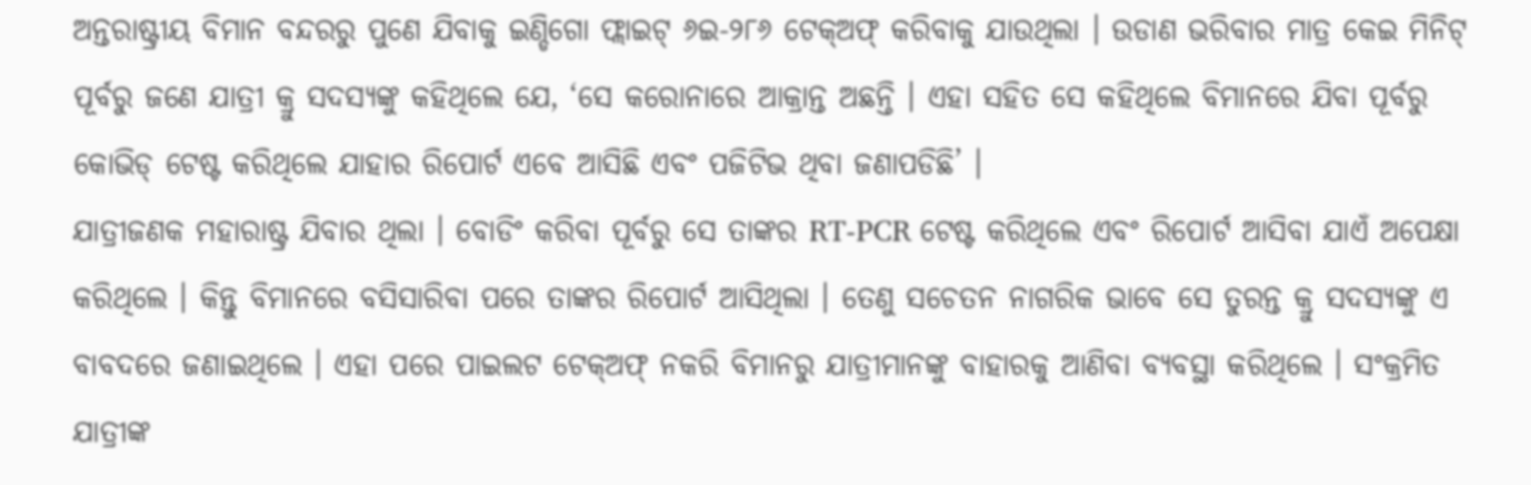ଅନ୍ତରାଷ୍ଟ୍ରୀୟ ବିମାନ ବନ୍ଦରରୁ ପୁଣେ ଯିବାକୁ ଇଣ୍ଡିଗୋ ଫ୍ଲାଇଟ୍ ୬ଇ-୨୮୬ ଟେକ୍ଅଫ୍ କରିବାକୁ ଯାଉଥିଲା । ଉଡାଣ ଭରିବାର ମାତ୍ର କେଇ ମିନିଟ୍ ପୂର୍ବରୁ ଜଣେ ଯାତ୍ରୀ କ୍ରୁ ସଦସ୍ୟଙ୍କୁ କହିଥିଲେ ଯେ, ‘ସେ କରୋନାରେ ଆକ୍ରାନ୍ତ ଅଛନ୍ତି । ଏହା ସହିତ ସେ କହିଥିଲେ ବିମାନରେ ଯିବା ପୂର୍ବରୁ କୋଭିଡ୍ ଟେଷ୍ଟ କରିଥିଲେ ଯାହାର ରିପୋର୍ଟ ଏବେ ଆସିଛି ଏବଂ ପଜିଟିଭ ଥିବା ଜଣାପଡିଛି’ ।
ଯାତ୍ରୀଜଣକ ମହାରାଷ୍ଟ୍ର ଯିବାର ଥିଲା । ବୋଡିଂ କରିବା ପୂର୍ବରୁ ସେ ତାଙ୍କର RT-PCR ଟେଷ୍ଟ କରିଥିଲେ ଏବଂ ରିପୋର୍ଟ ଆସିବା ଯାଏଁ ଅପେକ୍ଷା କରିଥିଲେ । କିନ୍ତୁ ବିମାନରେ ବସିସାରିବା ପରେ ତାଙ୍କର ରିପୋର୍ଟ ଆସିଥିଲା । ତେଣୁ ସଚେତନ ନାଗରିକ ଭାବେ ସେ ତୁରନ୍ତ କ୍ରୁ ସଦସ୍ୟଙ୍କୁ ଏ ବାବଦରେ ଜଣାଇଥିଲେ । ଏହା ପରେ ପାଇଲଟ ଟେକ୍ଅଫ୍ ନକରି ବିମାନରୁ ଯାତ୍ରୀମାନଙ୍କୁ ବାହାରକୁ ଆଣିବା ବ୍ୟବସ୍ଥା କରିଥିଲେ । ସଂକ୍ରମିତ ଯାତ୍ରୀଙ୍କ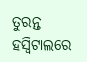ତୁରନ୍ତ ହସ୍ବିଟାଲରେ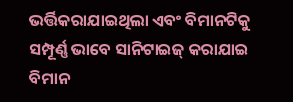ଭର୍ତ୍ତିକରାଯାଇଥିଲା ଏବଂ ବିମାନଟିକୁ ସମ୍ପୂର୍ଣ୍ଣ ଭାବେ ସାନିଟାଇଜ୍ କରାଯାଇ ବିମାନ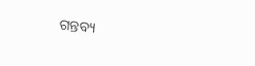ଗନ୍ତବ୍ୟ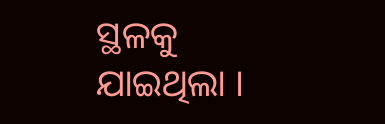ସ୍ଥଳକୁ ଯାଇଥିଲା ।